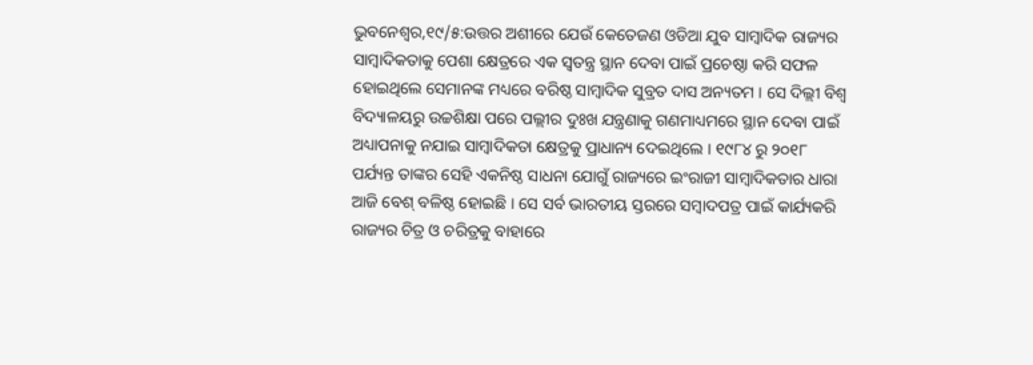ଭୁବନେଶ୍ୱର,୧୯/୫:ଉତ୍ତର ଅଶୀରେ ଯେଉଁ କେତେଜଣ ଓଡିଆ ଯୁବ ସାମ୍ବାଦିକ ରାଜ୍ୟର ସାମ୍ବାଦିକତାକୁ ପେଶା କ୍ଷେତ୍ରରେ ଏକ ସ୍ୱତନ୍ତ୍ର ସ୍ଥାନ ଦେବା ପାଇଁ ପ୍ରଚେଷ୍ଠା କରି ସଫଳ ହୋଇଥିଲେ ସେମାନଙ୍କ ମଧ୍ୟରେ ବରିଷ୍ଠ ସାମ୍ବାଦିକ ସୁବ୍ରତ ଦାସ ଅନ୍ୟତମ । ସେ ଦିଲ୍ଲୀ ବିଶ୍ୱ ବିଦ୍ୟାଳୟରୁ ଉଚ୍ଚଶିକ୍ଷା ପରେ ପଲ୍ଲୀର ଦୁଃଖ ଯନ୍ତ୍ରଣାକୁ ଗଣମାଧ୍ୟମରେ ସ୍ଥାନ ଦେବା ପାଇଁ ଅଧ୍ୟାପନାକୁ ନଯାଇ ସାମ୍ବାଦିକତା କ୍ଷେତ୍ରକୁ ପ୍ରାଧାନ୍ୟ ଦେଇଥିଲେ । ୧୯୮୪ ରୁ ୨୦୧୮ ପର୍ଯ୍ୟନ୍ତ ତାଙ୍କର ସେହି ଏକନିଷ୍ଠ ସାଧନା ଯୋଗୁଁ ରାଜ୍ୟରେ ଇଂରାଜୀ ସାମ୍ବାଦିକତାର ଧାରା ଆଜି ବେଶ୍ ବଳିଷ୍ଠ ହୋଇଛି । ସେ ସର୍ବ ଭାରତୀୟ ସ୍ତରରେ ସମ୍ବାଦପତ୍ର ପାଇଁ କାର୍ଯ୍ୟକରି ରାଜ୍ୟର ଚିତ୍ର ଓ ଚରିତ୍ରକୁ ବାହାରେ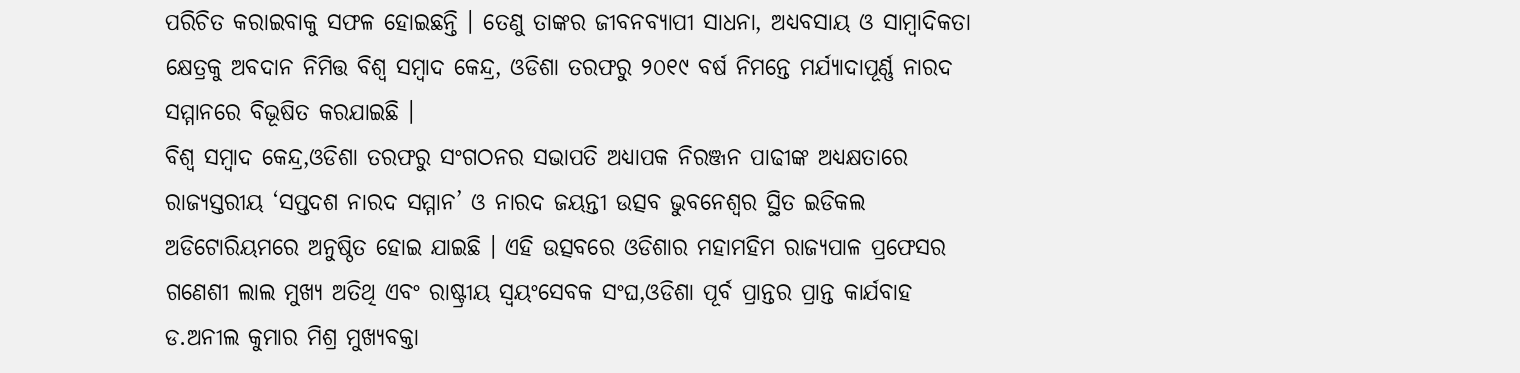ପରିଚିତ କରାଇବାକୁ ସଫଳ ହୋଇଛନ୍ତି । ତେଣୁ ତାଙ୍କର ଜୀବନବ୍ୟାପୀ ସାଧନା, ଅଧ୍ୟବସାୟ ଓ ସାମ୍ବାଦିକତା କ୍ଷେତ୍ରକୁ ଅବଦାନ ନିମିତ୍ତ ବିଶ୍ୱ ସମ୍ବାଦ କେନ୍ଦ୍ର, ଓଡିଶା ତରଫରୁ ୨୦୧୯ ବର୍ଷ ନିମନ୍ତେ ମର୍ଯ୍ୟାଦାପୂର୍ଣ୍ଣ ନାରଦ ସମ୍ମାନରେ ବିଭୂଷିତ କରଯାଇଛି ।
ବିଶ୍ୱ ସମ୍ବାଦ କେନ୍ଦ୍ର,ଓଡିଶା ତରଫରୁ ସଂଗଠନର ସଭାପତି ଅଧ୍ୟାପକ ନିରଞ୍ଜନ ପାଢୀଙ୍କ ଅଧ୍ୟକ୍ଷତାରେ ରାଜ୍ୟସ୍ତରୀୟ ‘ସପ୍ତଦଶ ନାରଦ ସମ୍ମାନ’ ଓ ନାରଦ ଜୟନ୍ତୀ ଉତ୍ସବ ଭୁବନେଶ୍ୱର ସ୍ଥିତ ଇଡିକଲ ଅଡିଟୋରିୟମରେ ଅନୁଷ୍ଠିତ ହୋଇ ଯାଇଛି । ଏହି ଉତ୍ସବରେ ଓଡିଶାର ମହାମହିମ ରାଜ୍ୟପାଳ ପ୍ରଫେସର ଗଣେଶୀ ଲାଲ ମୁଖ୍ୟ ଅତିଥି ଏବଂ ରାଷ୍ଟ୍ରୀୟ ସ୍ୱୟଂସେବକ ସଂଘ,ଓଡିଶା ପୂର୍ବ ପ୍ରାନ୍ତର ପ୍ରାନ୍ତ କାର୍ଯବାହ ଡ.ଅନୀଲ କୁମାର ମିଶ୍ର ମୁଖ୍ୟବକ୍ତା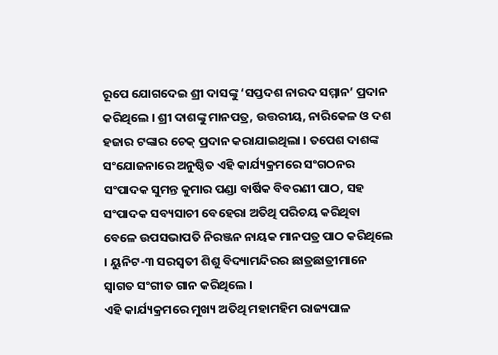ରୂପେ ଯୋଗଦେଇ ଶ୍ରୀ ଦାସଙ୍କୁ ‘ସପ୍ତଦଶ ନାରଦ ସମ୍ମାନ’ ପ୍ରଦାନ କରିଥିଲେ । ଶ୍ରୀ ଦାଶଙ୍କୁ ମାନପତ୍ର, ଉତ୍ତରୀୟ, ନାରିକେଳ ଓ ଦଶ ହଜାର ଟଙ୍କାର ଚେକ୍ ପ୍ରଦାନ କରାଯାଇଥିଲା । ତପେଶ ଦାଶଙ୍କ ସଂଯୋଜନାରେ ଅନୁଷ୍ଠିତ ଏହି କାର୍ଯ୍ୟକ୍ରମରେ ସଂଗଠନର ସଂପାଦକ ସୁମନ୍ତ କୁମାର ପଣ୍ଡା ବାର୍ଷିକ ବିବରଣୀ ପାଠ, ସହ ସଂପାଦକ ସବ୍ୟସାଚୀ ବେହେରା ଅତିଥି ପରିଚୟ କରିଥିବା ବେଳେ ଉପସଭାପତି ନିରଞ୍ଜନ ନାୟକ ମାନପତ୍ର ପାଠ କରିଥିଲେ । ୟୁନିଟ-୩ ସରସ୍ୱତୀ ଶିଶୁ ବିଦ୍ୟାମନ୍ଦିରର ଛାତ୍ରଛାତ୍ରୀମାନେ ସ୍ୱାଗତ ସଂଗୀତ ଗାନ କରିଥିଲେ ।
ଏହି କାର୍ଯ୍ୟକ୍ରମରେ ମୁଖ୍ୟ ଅତିଥି ମହାମହିମ ରାଜ୍ୟପାଳ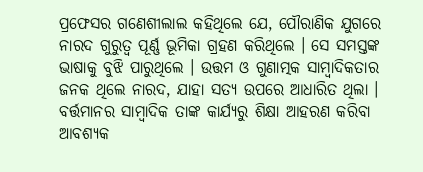ପ୍ରଫେସର ଗଣେଶୀଲାଲ କହିଥିଲେ ଯେ, ପୌରାଣିକ ଯୁଗରେ ନାରଦ ଗୁରୁତ୍ୱ ପୂର୍ଣ୍ଣ ଭୂମିକା ଗ୍ରହଣ କରିଥିଲେ । ସେ ସମସ୍ତଙ୍କ ଭାଷାକୁ ବୁଝି ପାରୁଥିଲେ । ଉତ୍ତମ ଓ ଗୁଣାତ୍ମକ ସାମ୍ବାଦିକତାର ଜନକ ଥିଲେ ନାରଦ, ଯାହା ସତ୍ୟ ଉପରେ ଆଧାରିତ ଥିଲା । ବର୍ତ୍ତମାନର ସାମ୍ବାଦିକ ତାଙ୍କ କାର୍ଯ୍ୟରୁ ଶିକ୍ଷା ଆହରଣ କରିବା ଆବଶ୍ୟକ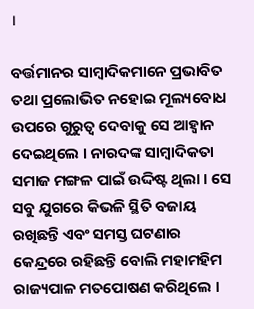।

ବର୍ତ୍ତମାନର ସାମ୍ବାଦିକମାନେ ପ୍ରଭାବିତ ତଥା ପ୍ରଲୋଭିତ ନହୋଇ ମୂଲ୍ୟବୋଧ ଉପରେ ଗୁରୁତ୍ୱ ଦେବାକୁ ସେ ଆହ୍ୱାନ ଦେଇଥିଲେ । ନାରଦଙ୍କ ସାମ୍ବାଦିକତା ସମାଜ ମଙ୍ଗଳ ପାଇଁ ଉଦ୍ଦିଷ୍ଟ ଥିଲା । ସେ ସବୁ ଯୁଗରେ କିଭଳି ସ୍ଥିତି ବଜାୟ ରଖିଛନ୍ତି ଏବଂ ସମସ୍ତ ଘଟଣାର କେନ୍ଦ୍ରରେ ରହିଛନ୍ତି ବୋଲି ମହାମହିମ ରାଜ୍ୟପାଳ ମତପୋଷଣ କରିଥିଲେ ।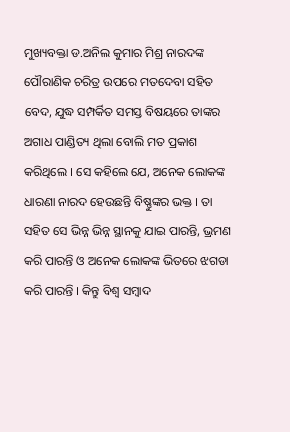ମୁଖ୍ୟବକ୍ତା ଡ.ଅନିଲ କୁମାର ମିଶ୍ର ନାରଦଙ୍କ ପୌରାଣିକ ଚରିତ୍ର ଉପରେ ମତଦେବା ସହିତ ବେଦ, ଯୁଦ୍ଧ ସମ୍ପର୍କିତ ସମସ୍ତ ବିଷୟରେ ତାଙ୍କର ଅଗାଧ ପାଣ୍ଡିତ୍ୟ ଥିଲା ବୋଲି ମତ ପ୍ରକାଶ କରିଥିଲେ । ସେ କହିଲେ ଯେ, ଅନେକ ଲୋକଙ୍କ ଧାରଣା ନାରଦ ହେଉଛନ୍ତି ବିଷ୍ଣୁଙ୍କର ଭକ୍ତ । ତା ସହିତ ସେ ଭିନ୍ନ ଭିନ୍ନ ସ୍ଥାନକୁ ଯାଇ ପାରନ୍ତି, ଭ୍ରମଣ କରି ପାରନ୍ତି ଓ ଅନେକ ଲୋକଙ୍କ ଭିତରେ ଝଗଡା କରି ପାରନ୍ତି । କିନ୍ତୁ ବିଶ୍ୱ ସମ୍ବାଦ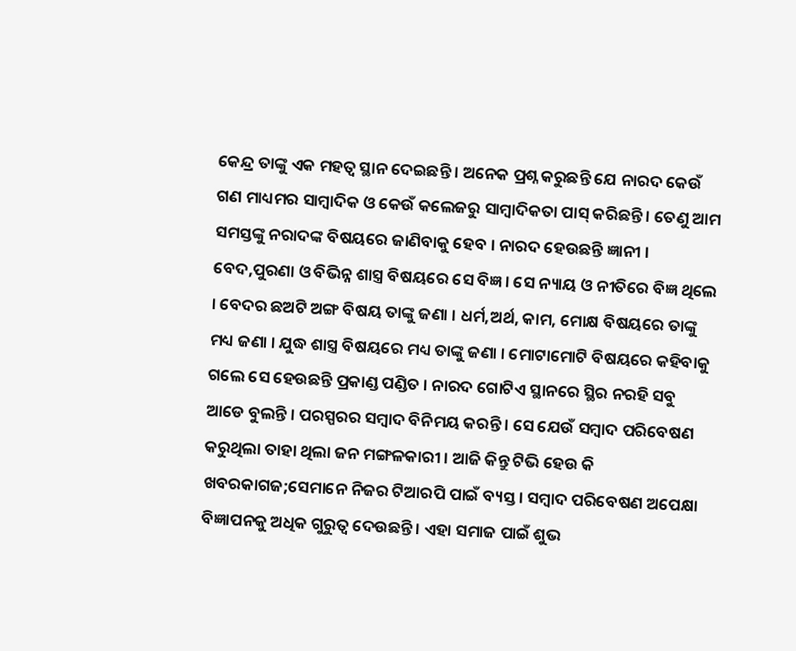କେନ୍ଦ୍ର ତାଙ୍କୁ ଏକ ମହତ୍ୱ ସ୍ଥାନ ଦେଇଛନ୍ତି । ଅନେକ ପ୍ରଶ୍ନ କରୁଛନ୍ତି ଯେ ନାରଦ କେଉଁ ଗଣ ମାଧ୍ୟମର ସାମ୍ବାଦିକ ଓ କେଉଁ କଲେଜରୁ ସାମ୍ବାଦିକତା ପାସ୍ କରିଛନ୍ତି । ତେଣୁ ଆମ ସମସ୍ତଙ୍କୁ ନରାଦଙ୍କ ବିଷୟରେ ଜାଣିବାକୁ ହେବ । ନାରଦ ହେଉଛନ୍ତି ଜ୍ଞାନୀ । ବେଦ,ପୁରଣା ଓ ବିଭିନ୍ନ ଶାସ୍ତ୍ର ବିଷୟରେ ସେ ବିଜ୍ଞ । ସେ ନ୍ୟାୟ ଓ ନୀତିରେ ବିଜ୍ଞ ଥିଲେ । ବେଦର ଛଅଟି ଅଙ୍ଗ ବିଷୟ ତାଙ୍କୁ ଜଣା । ଧର୍ମ,ଅର୍ଥ, କାମ, ମୋକ୍ଷ ବିଷୟରେ ତାଙ୍କୁ ମଧ୍ୟ ଜଣା । ଯୁଦ୍ଧ ଶାସ୍ତ୍ର ବିଷୟରେ ମଧ୍ୟ ତାଙ୍କୁ ଜଣା । ମୋଟାମୋଟି ବିଷୟରେ କହିବାକୁ ଗଲେ ସେ ହେଉଛନ୍ତି ପ୍ରକାଣ୍ଡ ପଣ୍ଡିତ । ନାରଦ ଗୋଟିଏ ସ୍ଥାନରେ ସ୍ଥିର ନରହି ସବୁ ଆଡେ ବୁଲନ୍ତି । ପରସ୍ପରର ସମ୍ବାଦ ବିନିମୟ କରନ୍ତି । ସେ ଯେଉଁ ସମ୍ବାଦ ପରିବେଷଣ କରୁଥିଲା ତାହା ଥିଲା ଜନ ମଙ୍ଗଳକାରୀ । ଆଜି କିନ୍ତୁ ଟିଭି ହେଉ କି ଖବରକାଗଜ;ସେମାନେ ନିଜର ଟିଆରପି ପାଇଁ ବ୍ୟସ୍ତ । ସମ୍ବାଦ ପରିବେଷଣ ଅପେକ୍ଷା ବିଜ୍ଞାପନକୁ ଅଧିକ ଗୁରୁତ୍ୱ ଦେଉଛନ୍ତି । ଏହା ସମାଜ ପାଇଁ ଶୁଭ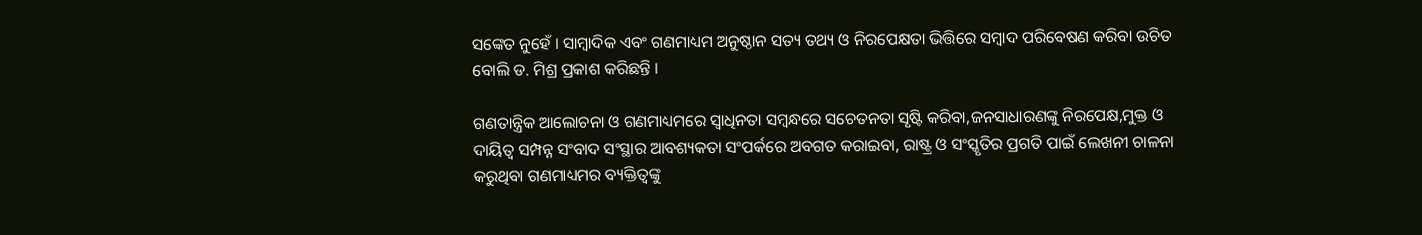ସଙ୍କେତ ନୁହେଁ । ସାମ୍ବାଦିକ ଏବଂ ଗଣମାଧ୍ୟମ ଅନୁଷ୍ଠାନ ସତ୍ୟ ତଥ୍ୟ ଓ ନିରପେକ୍ଷତା ଭିତ୍ତିରେ ସମ୍ବାଦ ପରିବେଷଣ କରିବା ଉଚିତ ବୋଲି ଡ. ମିଶ୍ର ପ୍ରକାଶ କରିଛନ୍ତି ।

ଗଣତାନ୍ତ୍ରିକ ଆଲୋଚନା ଓ ଗଣମାଧ୍ୟମରେ ସ୍ୱାଧିନତା ସମ୍ବନ୍ଧରେ ସଚେତନତା ସୃଷ୍ଟି କରିବା,ଜନସାଧାରଣଙ୍କୁ ନିରପେକ୍ଷ,ମୁକ୍ତ ଓ ଦାୟିତ୍ୱ ସମ୍ପନ୍ନ ସଂବାଦ ସଂସ୍ଥାର ଆବଶ୍ୟକତା ସଂପର୍କରେ ଅବଗତ କରାଇବା, ରାଷ୍ଟ୍ର ଓ ସଂସ୍କୃତିର ପ୍ରଗତି ପାଇଁ ଲେଖନୀ ଚାଳନା କରୁଥିବା ଗଣମାଧ୍ୟମର ବ୍ୟକ୍ତିତ୍ୱଙ୍କୁ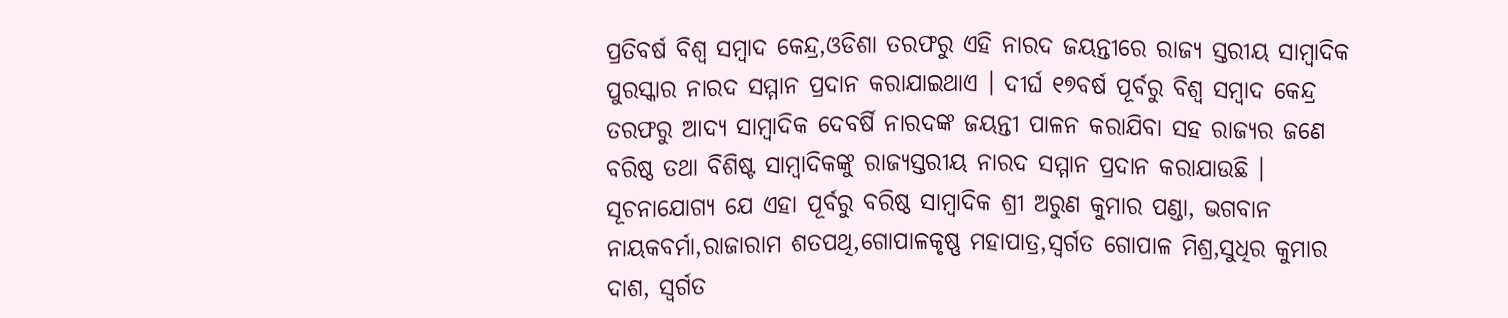ପ୍ରତିବର୍ଷ ବିଶ୍ୱ ସମ୍ବାଦ କେନ୍ଦ୍ର,ଓଡିଶା ତରଫରୁ ଏହି ନାରଦ ଜୟନ୍ତୀରେ ରାଜ୍ୟ ସ୍ତରୀୟ ସାମ୍ବାଦିକ ପୁରସ୍କାର ନାରଦ ସମ୍ମାନ ପ୍ରଦାନ କରାଯାଇଥାଏ । ଦୀର୍ଘ ୧୭ବର୍ଷ ପୂର୍ବରୁ ବିଶ୍ୱ ସମ୍ବାଦ କେନ୍ଦ୍ର ତରଫରୁ ଆଦ୍ୟ ସାମ୍ବାଦିକ ଦେବର୍ଷି ନାରଦଙ୍କ ଜୟନ୍ତୀ ପାଳନ କରାଯିବା ସହ ରାଜ୍ୟର ଜଣେ ବରିଷ୍ଠ ତଥା ବିଶିଷ୍ଟ ସାମ୍ବାଦିକଙ୍କୁ ରାଜ୍ୟସ୍ତରୀୟ ନାରଦ ସମ୍ମାନ ପ୍ରଦାନ କରାଯାଉଛି । ସୂଚନାଯୋଗ୍ୟ ଯେ ଏହା ପୂର୍ବରୁ ବରିଷ୍ଠ ସାମ୍ବାଦିକ ଶ୍ରୀ ଅରୁଣ କୁମାର ପଣ୍ଡା, ଭଗବାନ ନାୟକବର୍ମା,ରାଜାରାମ ଶତପଥି,ଗୋପାଳକୃଷ୍ଣ ମହାପାତ୍ର,ସ୍ୱର୍ଗତ ଗୋପାଳ ମିଶ୍ର,ସୁଧିର କୁମାର ଦାଶ, ସ୍ୱର୍ଗତ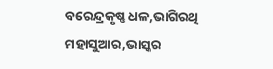ବରେନ୍ଦ୍ରକୃଷ୍ଣ ଧଳ,ଭାଗିରଥି ମହାସୁଆର,ଭାସ୍କର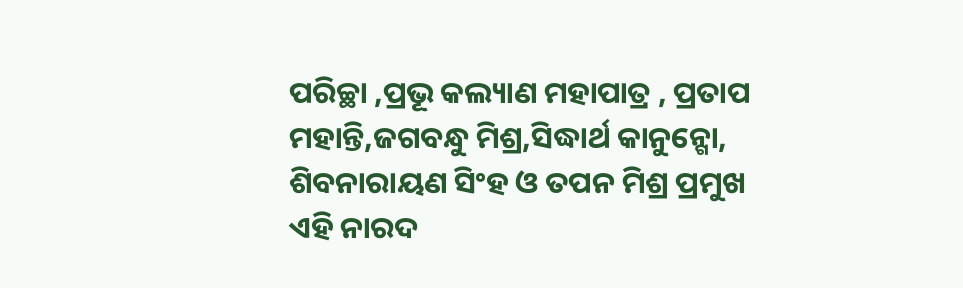ପରିଚ୍ଛା ,ପ୍ରଭୂ କଲ୍ୟାଣ ମହାପାତ୍ର , ପ୍ରତାପ ମହାନ୍ତି,ଜଗବନ୍ଧୁ ମିଶ୍ର,ସିଦ୍ଧାର୍ଥ କାନୁନ୍ଗୋ, ଶିବନାରାୟଣ ସିଂହ ଓ ତପନ ମିଶ୍ର ପ୍ରମୁଖ ଏହି ନାରଦ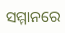ସମ୍ମାନରେ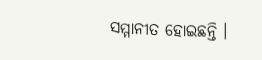ସମ୍ମାନୀତ ହୋଇଛନ୍ତି ।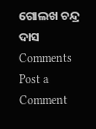ଗୋଲଖ ଚନ୍ଦ୍ର ଦାସ
Comments
Post a Comment